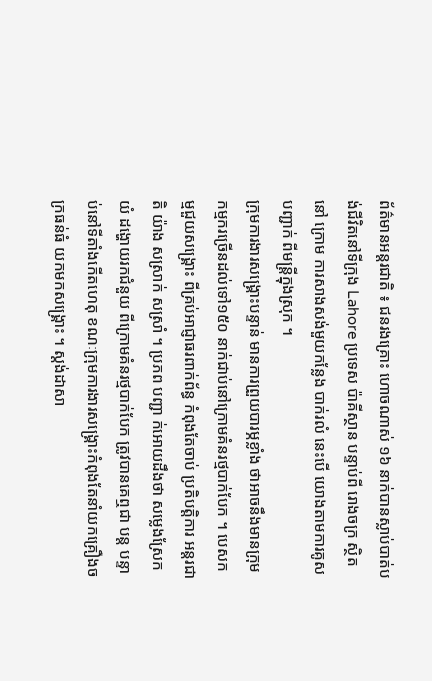ព័ត៌មានអន្តរជាតិ ៖ ជនរងគ្រោះ ហោចណាស់ ១៦ នាក់បានស្លាប់បាត់បង់ជីវិតនៅទីក្រុង Lahore ប្រទេស ប៉ាគីស្ថាន បន្ទាប់ពី រោងចក្រ ស្ថិតនៅ ក្រោម ការសាងសង់មួយកន្លែង បាក់រលំ នេះបើ យោងតាមការគូសបញ្ជាក់ ពីមន្រ្តីក្នុងស្រុក ។
ក្រុមការងារសង្គ្រោះបន្ទាន់ មានការព្រួយបារម្ភខ្លាំង ថាអាចនឹងមានក្រុមកម្មករច្រើនដល់ទៅ១៥០ នាក់ជាប់នៅក្រោមគំនរថ្មបាក់បែក ។ បេសកម្មជួយសង្គ្រោះ ពីគ្រប់អាជ្ញាធរពាក់ព័ន្ធ កំពុងតែចាប់ ប្រតិបត្តិការ អន្តរជាតិ យ៉ាង សស្រាក់ សស្រាំ ។ ប្រភព បញ្ជា ក់អោយដឹងថា សម្លេងស្រែកយំ ដង្ហោយរកជំនួយ ពីក្រោមគំនរថ្មបាក់បែក ត្រូវបានគេឮជា បន្ត បន្ទាប់នៅទីតាំងកើតហេតុ ខណៈក្រុមការងារសង្គ្រោះកំពុងតែនាំយកគ្រឿងចក្រធន់ធំ យកមកសង្គ្រោះ ។ ស្តង់ដាសា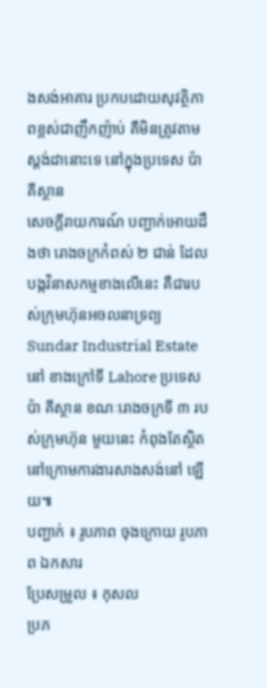ងសង់អាគារ ប្រកបដោយសុវត្ថិភាពខ្ពស់ជាញឹកញ៉ាប់ គឺមិនត្រូវតាមស្តង់ដានោះទេ នៅក្នុងប្រទេស ប៉ាគីស្ថាន
សេចក្តីរាយការណ៍ បញ្ជាក់អោយដឹងថា រោងចក្រកំពស់ ២ ជាន់ ដែលបង្កវិនាសកម្មខាងលើនេះ គឺជារបស់ក្រុមហ៊ុនអចលនាទ្រព្យ Sundar Industrial Estate នៅ ខាងក្រៅទី Lahore ប្រទេស ប៉ា គីស្ថាន ខណៈរោងចក្រទី ៣ របស់ក្រុមហ៊ុន មួយនេះ កំពុងតែស្ថិតនៅក្រោមការងារសាងសង់នៅ ឡើយ៕
បញ្ជាក់ ៖ រូបភាព ចុងក្រោយ រូបភាព ឯកសារ
ប្រែសម្រួល ៖ កុសល
ប្រភ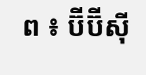ព ៖ ប៊ីប៊ីស៊ី